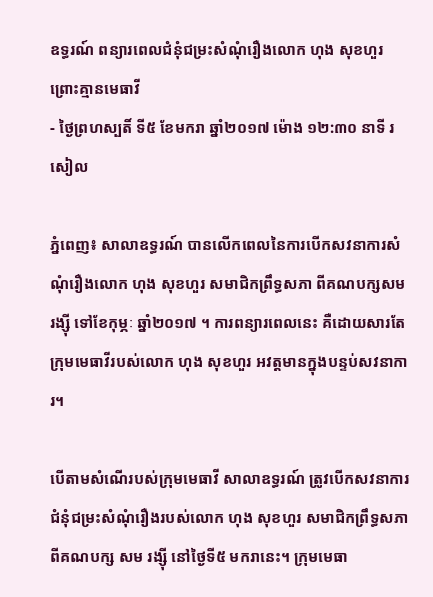ឧទ្ធរណ៍ ពន្យារពេលជំនុំជម្រះសំណុំរឿងលោក ហុង សុខហួរ ព្រោះគ្មានមេធាវី
- ថ្ងៃព្រហស្បតិ៍ ទី៥ ខែមករា ឆ្នាំ២០១៧ ម៉ោង ១២:៣០ នាទី រសៀល

ភ្នំពេញ៖ សាលាឧទ្ធរណ៍ បានលើកពេលនៃការបើកសវនាការសំណុំរឿងលោក ហុង សុខហួរ សមាជិកព្រឹទ្ធសភា ពីគណបក្សសម រង្ស៊ី ទៅខែកុម្ភៈ ឆ្នាំ២០១៧ ។ ការពន្យារពេលនេះ គឺដោយសារតែក្រុមមេធាវីរបស់លោក ហុង សុខហួរ អវត្តមានក្នុងបន្ទប់សវនាការ។

បើតាមសំណើរបស់ក្រុមមេធាវី សាលាឧទ្ធរណ៍ ត្រូវបើកសវនាការ ជំនុំជម្រះសំណុំរឿងរបស់លោក ហុង សុខហួរ សមាជិកព្រឹទ្ធសភា ពីគណបក្ស សម រង្ស៊ី នៅថ្ងៃទី៥ មករានេះ។ ក្រុមមេធា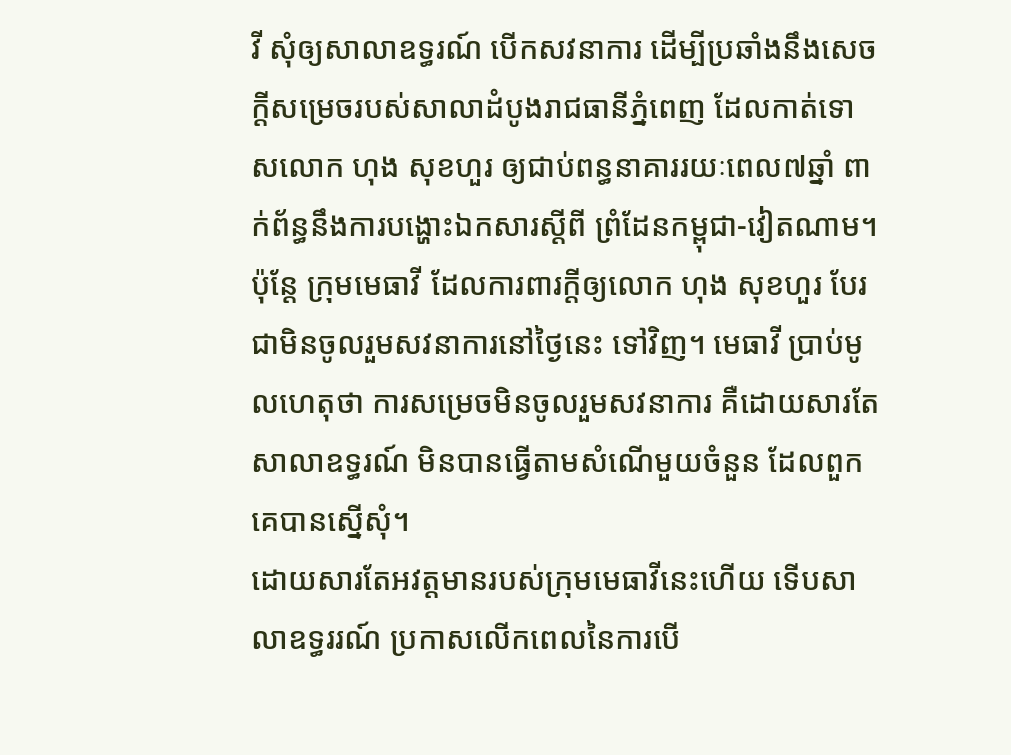វី សុំឲ្យសាលាឧទ្ធរណ៍ បើកសវនាការ ដើម្បីប្រឆាំងនឹងសេចក្តីសម្រេចរបស់សាលាដំបូងរាជធានីភ្នំពេញ ដែលកាត់ទោសលោក ហុង សុខហួរ ឲ្យជាប់ពន្ធនាគាររយៈពេល៧ឆ្នាំ ពាក់ព័ន្ធនឹងការបង្ហោះឯកសារស្តីពី ព្រំដែនកម្ពុជា-វៀតណាម។
ប៉ុន្តែ ក្រុមមេធាវី ដែលការពារក្តីឲ្យលោក ហុង សុខហួរ បែរជាមិនចូលរួមសវនាការនៅថ្ងៃនេះ ទៅវិញ។ មេធាវី ប្រាប់មូលហេតុថា ការសម្រេចមិនចូលរួមសវនាការ គឺដោយសារតែសាលាឧទ្ធរណ៍ មិនបានធ្វើតាមសំណើមួយចំនួន ដែលពួកគេបានស្នើសុំ។
ដោយសារតែអវត្តមានរបស់ក្រុមមេធាវីនេះហើយ ទើបសាលាឧទ្ធររណ៍ ប្រកាសលើកពេលនៃការបើ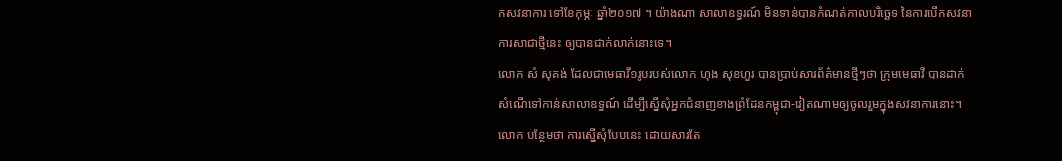កសវនាការ ទៅខែកុម្ភៈ ឆ្នាំ២០១៧ ។ យ៉ាងណា សាលាឧទ្ធរណ៍ មិនទាន់បានកំណត់កាលបរិច្ឆេទ នៃការបើកសវនាការសាជាថ្មីនេះ ឲ្យបានជាក់លាក់នោះទេ។
លោក សំ សុគង់ ដែលជាមេធាវី១រូបរបស់លោក ហុង សុខហួរ បានប្រាប់សារព័ត៌មានថ្មីៗថា ក្រុមមេធាវី បានដាក់សំណើទៅកាន់សាលាឧទ្ធណ៍ ដើម្បីស្នើសុំអ្នកជំនាញខាងព្រំដែនកម្ពុជា-វៀតណាមឲ្យចូលរួមក្នុងសវនាការនោះ។ លោក បន្ថែមថា ការស្នើសុំបែបនេះ ដោយសារតែ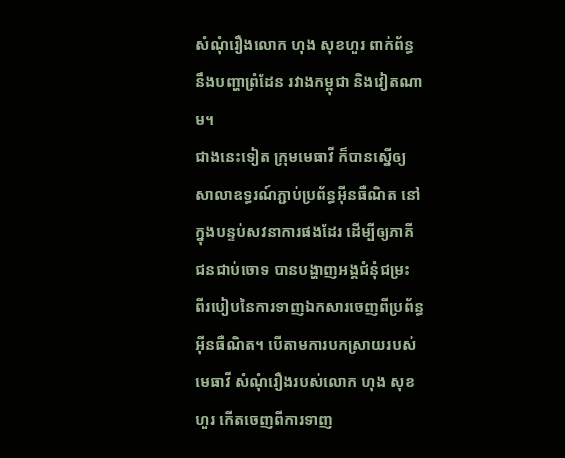សំណុំរឿងលោក ហុង សុខហួរ ពាក់ព័ន្ធនឹងបញ្ហាព្រំដែន រវាងកម្ពុជា និងវៀតណាម។
ជាងនេះទៀត ក្រុមមេធាវី ក៏បានស្នើឲ្យសាលាឧទ្ធរណ៍ភ្ជាប់ប្រព័ន្ធអ៊ីនធឺណិត នៅក្នុងបន្ទប់សវនាការផងដែរ ដើម្បីឲ្យភាគីជនជាប់ចោទ បានបង្ហាញអង្គជំនុំជម្រះ ពីរបៀបនៃការទាញឯកសារចេញពីប្រព័ន្ធអ៊ីនធឺណិត។ បើតាមការបកស្រាយរបស់មេធាវី សំណុំរឿងរបស់លោក ហុង សុខហួរ កើតចេញពីការទាញ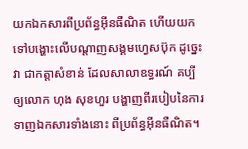យកឯកសារពីប្រព័ន្ធអ៊ីនធឺណិត ហើយយកទៅបង្ហោះលើបណ្តាញសង្គមហ្វេសប៊ុក ដូច្នេះ វា ជាកត្តាសំខាន់ ដែលសាលាឧទ្ធរណ៍ គប្បីឲ្យលោក ហុង សុខហួរ បង្ហាញពីរបៀបនៃការទាញឯកសារទាំងនោះ ពីប្រព័ន្ធអ៊ីនធឺណិត។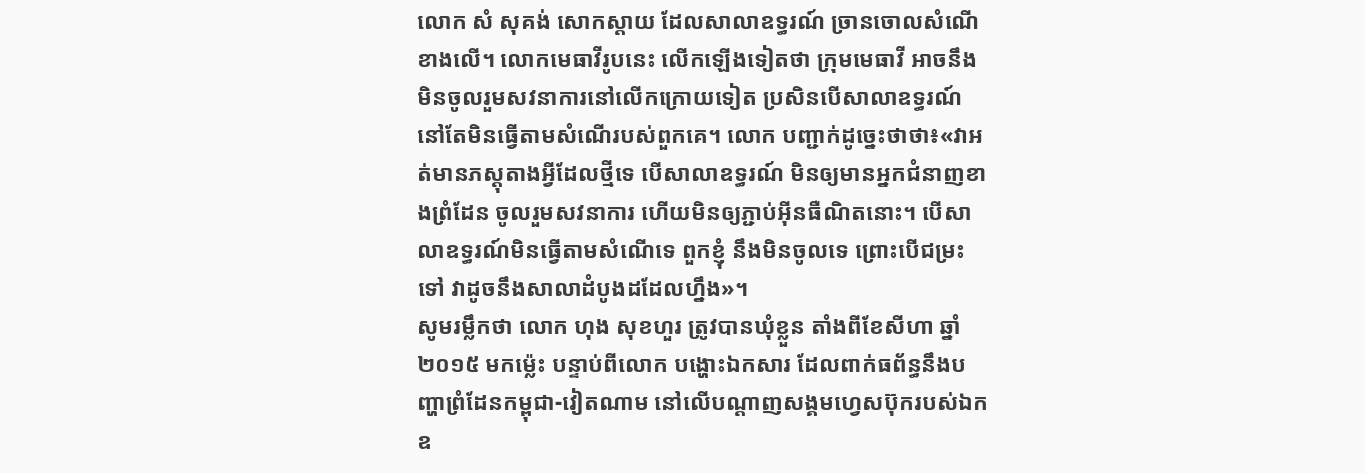លោក សំ សុគង់ សោកស្តាយ ដែលសាលាឧទ្ធរណ៍ ច្រានចោលសំណើខាងលើ។ លោកមេធាវីរូបនេះ លើកឡើងទៀតថា ក្រុមមេធាវី អាចនឹងមិនចូលរួមសវនាការនៅលើកក្រោយទៀត ប្រសិនបើសាលាឧទ្ធរណ៍ នៅតែមិនធ្វើតាមសំណើរបស់ពួកគេ។ លោក បញ្ជាក់ដូច្នេះថាថា៖«វាអត់មានភស្តុតាងអ្វីដែលថ្មីទេ បើសាលាឧទ្ធរណ៍ មិនឲ្យមានអ្នកជំនាញខាងព្រំដែន ចូលរួមសវនាការ ហើយមិនឲ្យភ្ជាប់អ៊ីនធឺណិតនោះ។ បើសាលាឧទ្ធរណ៍មិនធ្វើតាមសំណើទេ ពួកខ្ញុំ នឹងមិនចូលទេ ព្រោះបើជម្រះទៅ វាដូចនឹងសាលាដំបូងដដែលហ្នឹង»។
សូមរម្លឹកថា លោក ហុង សុខហួរ ត្រូវបានឃុំខ្លួន តាំងពីខែសីហា ឆ្នាំ២០១៥ មកម្ល៉េះ បន្ទាប់ពីលោក បង្ហោះឯកសារ ដែលពាក់ធព័ន្ធនឹងបញ្ហាព្រំដែនកម្ពុជា-វៀតណាម នៅលើបណ្តាញសង្គមហ្វេសប៊ុករបស់ឯកឧ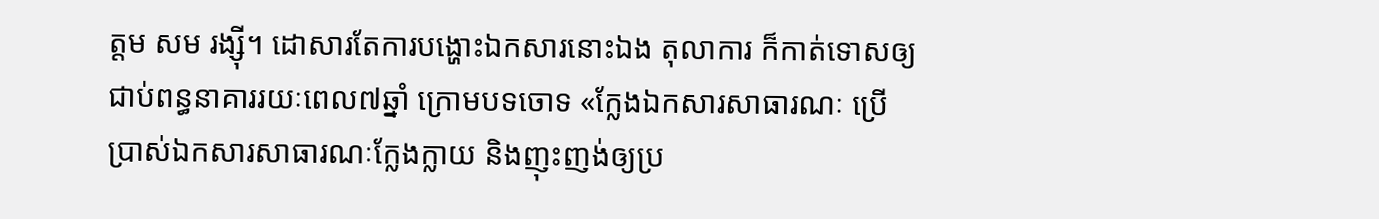ត្តម សម រង្ស៊ី។ ដោសារតែការបង្ហោះឯកសារនោះឯង តុលាការ ក៏កាត់ទោសឲ្យជាប់ពន្ធនាគាររយៈពេល៧ឆ្នាំ ក្រោមបទចោទ «ក្លែងឯកសារសាធារណៈ ប្រើប្រាស់ឯកសារសាធារណៈក្លែងក្លាយ និងញុះញង់ឲ្យប្រ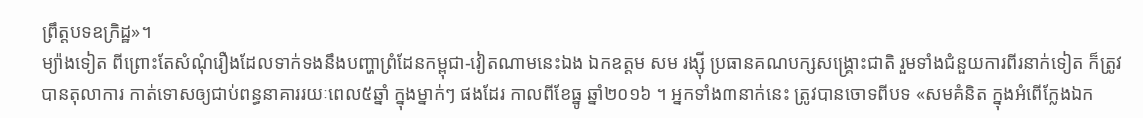ព្រឹត្តបទឧក្រិដ្ឋ»។
ម្យ៉ាងទៀត ពីព្រោះតែសំណុំរឿងដែលទាក់ទងនឹងបញ្ហាព្រំដែនកម្ពុជា-វៀតណាមនេះឯង ឯកឧត្តម សម រង្ស៊ី ប្រធានគណបក្សសង្គ្រោះជាតិ រួមទាំងជំនួយការពីរនាក់ទៀត ក៏ត្រូវបានតុលាការ កាត់ទោសឲ្យជាប់ពន្ធនាគាររយៈពេល៥ឆ្នាំ ក្នុងម្នាក់ៗ ផងដែរ កាលពីខែធ្នូ ឆ្នាំ២០១៦ ។ អ្នកទាំង៣នាក់នេះ ត្រូវបានចោទពីបទ «សមគំនិត ក្នុងអំពើក្លែងឯក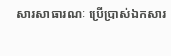សារសាធារណៈ ប្រើប្រាស់ឯកសារ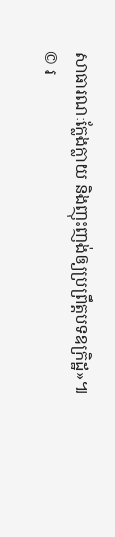សាធារណៈក្លែងក្លាយ និងញុះញង់ឲ្យប្រព្រឹត្តបទឧក្រិដ្ឋ»៕
© រ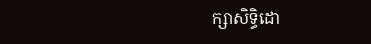ក្សាសិទ្ធិដោ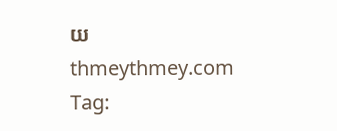យ thmeythmey.com
Tag: